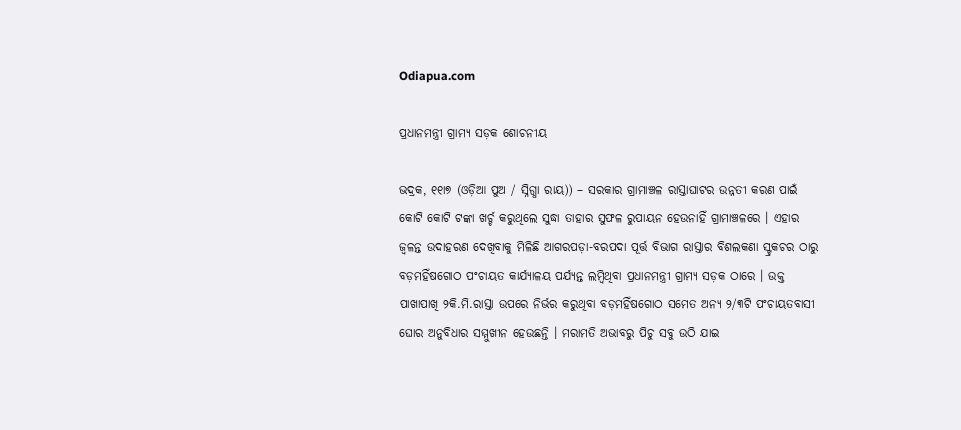Odiapua.com

ପ୍ରଧାନମନ୍ତ୍ରୀ ଗ୍ରାମ୍ୟ ସଡ଼କ ଶୋଚନୀୟ

ଭଦ୍ରକ, ୧୧ା୭ (ଓଡ଼ିଆ ପୁଅ / ସ୍ନିଗ୍ଧା ରାୟ)) – ସରକାର ଗ୍ରାମାଞ୍ଚଳ ରାସ୍ତାଘାଟର ଉନ୍ନତୀ କରଣ ପାଇଁ କୋଟି କୋଟି ଟଙ୍କା ଖର୍ଚ୍ଚ କରୁଥିଲେ ସୁଦ୍ଧା ତାହାର ସୁଫଳ ରୁପାୟନ ହେଉନାହିଁ ଗ୍ରାମାଞ୍ଚଳରେ । ଏହାର ଜ୍ୱଳନ୍ତ ଉଦାହରଣ ଦେଖିବାକୁ ମିଳିଛି ଆଗରପଡ଼ା-ବରପଦା ପୂର୍ତ୍ତ ବିଭାଗ ରାସ୍ତାର ବିଶଲକଣା ସ୍ଟ୍ରକଚର ଠାରୁ ବଡ଼ମହିଁଷଗୋଠ ପଂଚାୟତ କାର୍ଯ୍ୟାଳୟ ପର୍ଯ୍ୟନ୍ତ ଲମ୍ବିଥିବା ପ୍ରଧାନମନ୍ତ୍ରୀ ଗ୍ରାମ୍ୟ ସଡ଼କ ଠାରେ । ଉକ୍ତ ପାଖାପାଖି ୨କି.ମି.ରାସ୍ତା ଉପରେ ନିର୍ଭର କରୁଥିବା ବଡ଼ମହିଁଷଗୋଠ ସମେତ ଅନ୍ୟ ୨/୩ଟି ପଂଚାୟତବାସୀ ଘୋର ଅନୁବିଧାର ସମ୍ମୁଖୀନ ହେଉଛନ୍ତି । ମରାମତି ଅଭାବରୁ ପିଚୁ ସବୁ ଉଠି ଯାଇ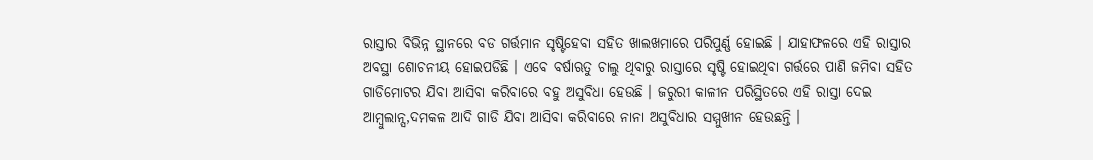ରାସ୍ତାର ବିଭିନ୍ନ ସ୍ଥାନରେ ବଡ ଗର୍ତ୍ତମାନ ସୃଷ୍ଟିହେବା ସହିତ ଖାଲଖମାରେ ପରିପୁର୍ଣ୍ଣ ହୋଇଛି । ଯାହାଫଳରେ ଏହି ରାସ୍ତାର ଅବସ୍ଥା ଶୋଚନୀୟ ହୋଇପଡିଛି । ଏବେ ବର୍ଷାଋତୁ ଚାଲୁ ଥିବାରୁ ରାସ୍ତାରେ ସୃଷ୍ଟି ହୋଇଥିବା ଗର୍ତ୍ତରେ ପାଣି ଜମିବା ସହିତ ଗାଡିମୋଟର ଯିବା ଆସିବା କରିବାରେ ବହୁ ଅସୁବିଧା ହେଉଛି । ଜରୁରୀ କାଳୀନ ପରିସ୍ଥିତରେ ଏହି ରାସ୍ତା ଦେଇ ଆମ୍ବୁଲାନ୍ସ,ଦମକଳ ଆଦି ଗାଡି ଯିବା ଆସିବା କରିବାରେ ନାନା ଅସୁବିଧାର ସମ୍ମୁଖୀନ ହେଉଛନ୍ତି ।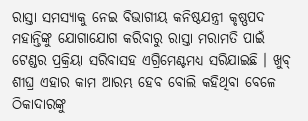ରାସ୍ତା ସମସ୍ୟାକୁ ନେଇ ବିଭାଗୀୟ କନିଷ୍ଠଯନ୍ତ୍ରୀ କୃଷ୍ଣପଦ ମହାନ୍ତିଙ୍କୁ ଯୋଗାଯୋଗ କରିବାରୁ ରାସ୍ତା ମରାମତି ପାଇଁ ଟେଣ୍ଡର ପ୍ରକ୍ରିୟା ସରିବାସହ ଏଗ୍ରିମେଣ୍ଟମଧ୍ୟ ସରିଯାଇଛି । ଖୁବ୍ ଶୀଘ୍ର ଏହାର କାମ ଆରମ୍ଭ ହେବ ବୋଲି କହିଥିବା ବେଳେ ଠିକାଦାରଙ୍କୁ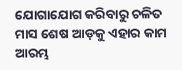ଯୋଗାଯୋଗ କରିବାରୁ ଚଳିତ ମାସ ଶେଷ ଆଡ଼କୁ ଏହାର କାମ ଆରମ୍ଭ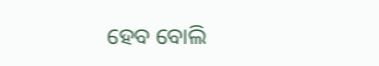ହେବ ବୋଲି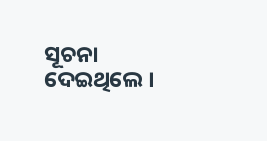ସୂଚନା ଦେଇଥିଲେ ।